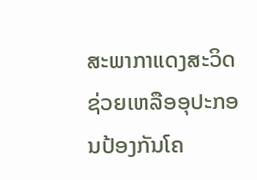ສະພາກາແດງສະວິດຊ່ວຍເຫລືອອຸປະກອນປ້ອງກັນໂຄ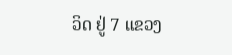ວິດ ຢູ່ 7 ແຂວງ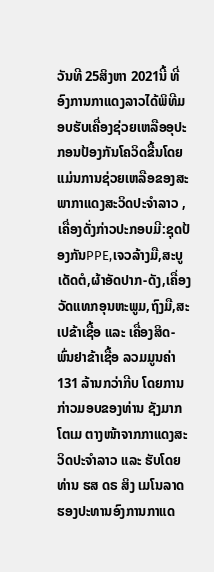ວັນທີ 25ສິງຫາ 2021ນີ້ ທີ່ ອົງການກາແດງລາວໄດ້ພິທີມອບຮັບເຄື່ອງຊ່ວຍເຫລືອອຸປະກອນປ້ອງກັນໂຄວິດຂື້ນໂດຍແມ່ນການຊ່ວຍເຫລືອຂອງສະພາກາແດງສະວິດປະຈຳລາວ ,ເຄື່ອງດັ່ງກ່າວປະກອບມີ:ຊຸດປ້ອງກັນPPE,ເຈວລ້າງມື,ສະບູເດັດຕໍ,ຜ້າອັດປາກ-ດັງ,ເຄື່ອງວັດແທກອຸນຫະພູມ,ຖົງມື,ສະເປຂ້າເຊື້ອ ແລະ ເຄື່ອງສິດ-ພົ່ນຢາຂ້າເຊື້ອ ລວມມູນຄ່າ 131 ລ້ານກວ່າກີບ ໂດຍການກ່າວມອບຂອງທ່ານ ຊັງມາກ ໂຕເມ ຕາງໜ້າຈາກກາແດງສະວິດປະຈຳລາວ ແລະ ຮັບໂດຍ ທ່ານ ຮສ ດຣ ສິງ ເມໂນລາດ ຮອງປະທານອົງການກາແດ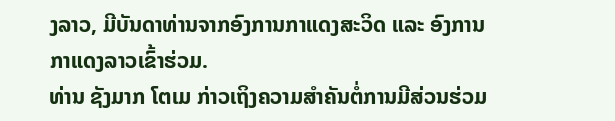ງລາວ, ມີບັນດາທ່ານຈາກອົງການກາແດງສະວິດ ແລະ ອົງການກາແດງລາວເຂົ້າຮ່ວມ.
ທ່ານ ຊັງມາກ ໂຕເມ ກ່າວເຖິງຄວາມສຳຄັນຕໍ່ການມີສ່ວນຮ່ວມ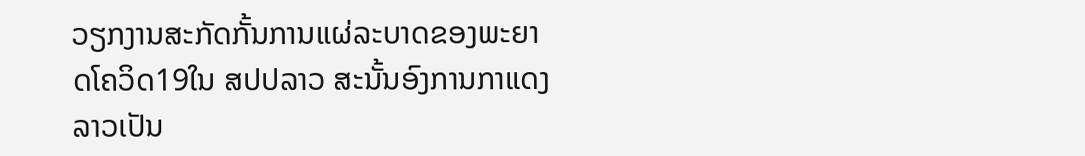ວຽກງານສະກັດກັ້ນການແຜ່ລະບາດຂອງພະຍາດໂຄວິດ19ໃນ ສປປລາວ ສະນັ້ນອົງການກາແດງລາວເປັນ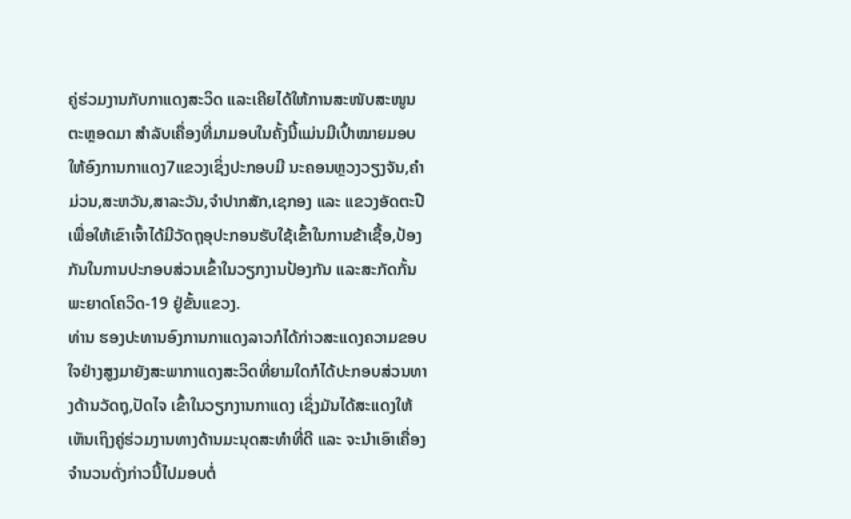ຄູ່ຮ່ວມງານກັບກາແດງສະວິດ ແລະເຄີຍໄດ້ໃຫ້ການສະໜັບສະໜູນຕະຫຼອດມາ ສຳລັບເຄື່ອງທີ່ມາມອບໃນຄັ້ງນີ້ແມ່ນມີເປົ້າໝາຍມອບໃຫ້ອົງການກາແດງ7ແຂວງເຊິ່ງປະກອບມີ ນະຄອນຫຼວງວຽງຈັນ,ຄຳມ່ວນ,ສະຫວັນ,ສາລະວັນ,ຈຳປາກສັກ,ເຊກອງ ແລະ ແຂວງອັດຕະປື ເພື່ອໃຫ້ເຂົາເຈົ້າໄດ້ມີວັດຖຸອຸປະກອນຮັບໃຊ້ເຂົ້າໃນການຂ້າເຊື້ອ,ປ້ອງກັນໃນການປະກອບສ່ວນເຂົ້າໃນວຽກງານປ້ອງກັນ ແລະສະກັດກັ້ນພະຍາດໂຄວິດ-19 ຢູ່ຂັ້ນແຂວງ.
ທ່ານ ຮອງປະທານອົງການກາແດງລາວກໍໄດ້ກ່າວສະແດງຄວາມຂອບໃຈຢ່າງສູງມາຍັງສະພາກາແດງສະວິດທີ່ຍາມໃດກໍໄດ້ປະກອບສ່ວນທາງດ້ານວັດຖຸ,ປັດໄຈ ເຂົ້າໃນວຽກງານກາແດງ ເຊິ່ງມັນໄດ້ສະແດງໃຫ້ເຫັນເຖິງຄູ່ຮ່ວມງານທາງດ້ານມະນຸດສະທຳທີ່ດີ ແລະ ຈະນຳເອົາເຄື່ອງຈຳນວນດັ່ງກ່າວນີ້ໄປມອບຕໍ່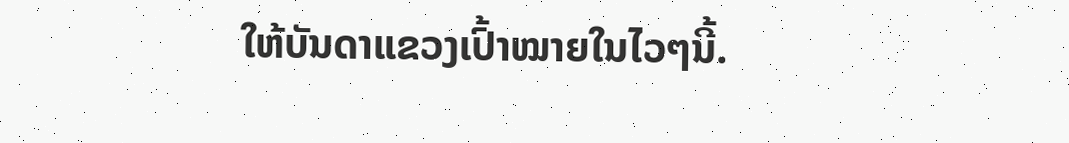ໃຫ້ບັນດາແຂວງເປົ້າໝາຍໃນໄວໆນີ້.